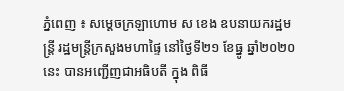ភ្នំពេញ ៖ សម្ដេចក្រឡាហោម ស ខេង ឧបនាយករដ្ឋមន្ដ្រី រដ្ឋមន្ដ្រីក្រសួងមហាផ្ទៃ នៅថ្ងៃទី២១ ខែធ្នូ ឆ្នាំ២០២០នេះ បានអញ្ជើញជាអធិបតី ក្នុង ពិធី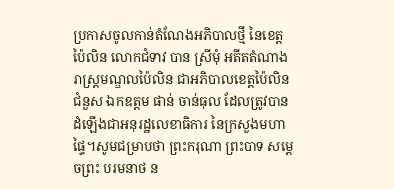ប្រកាសចូលកាន់តំណែងអភិបាលថ្មី នៃខេត្តប៉ៃលិន លោកជំទាវ បាន ស្រីមុំ អតីតតំណាងរាស្រ្តមណ្ឌលប៉ៃលិន ជាអភិបាលខេត្តប៉ៃលិន ជំនួស ឯកឧត្តម ផាន់ ចាន់ធុល ដែលត្រូវបានដំឡើងជាអនុរដ្ឋលេខាធិការ នៃក្រសួងមហាផ្ទៃ។សូមជម្រាបថា ព្រះករុណា ព្រះបាទ សម្តេចព្រះ បរមនាថ ន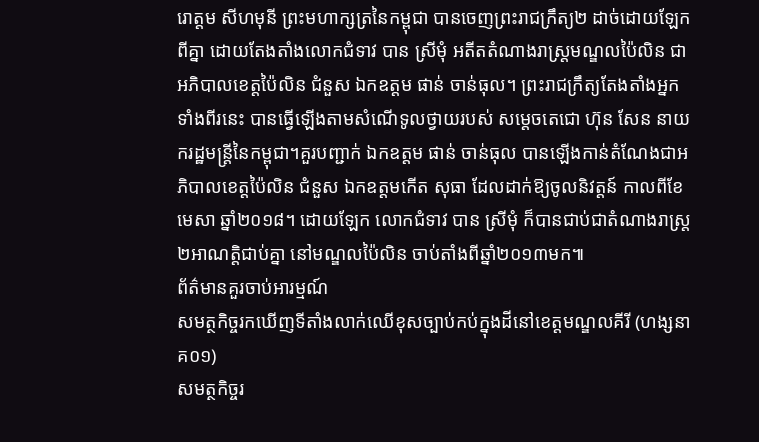រោត្តម សីហមុនី ព្រះមហាក្សត្រនៃកម្ពុជា បានចេញព្រះរាជក្រឹត្យ២ ដាច់ដោយឡែកពីគ្នា ដោយតែងតាំងលោកជំទាវ បាន ស្រីមុំ អតីតតំណាងរាស្រ្តមណ្ឌលប៉ៃលិន ជាអភិបាលខេត្តប៉ៃលិន ជំនួស ឯកឧត្តម ផាន់ ចាន់ធុល។ ព្រះរាជក្រឹត្យតែងតាំងអ្នកទាំងពីរនេះ បានធ្វើឡើងតាមសំណើទូលថ្វាយរបស់ សម្តេចតេជោ ហ៊ុន សែន នាយករដ្ឋមន្រ្តីនៃកម្ពុជា។គួរបញ្ជាក់ ឯកឧត្តម ផាន់ ចាន់ធុល បានឡើងកាន់តំណែងជាអភិបាលខេត្តប៉ៃលិន ជំនួស ឯកឧត្តមកើត សុធា ដែលដាក់ឱ្យចូលនិវត្តន៍ កាលពីខែមេសា ឆ្នាំ២០១៨។ ដោយឡែក លោកជំទាវ បាន ស្រីមុំ ក៏បានជាប់ជាតំណាងរាស្រ្ត២អាណត្តិជាប់គ្នា នៅមណ្ឌលប៉ៃលិន ចាប់តាំងពីឆ្នាំ២០១៣មក៕
ព័ត៌មានគួរចាប់អារម្មណ៍
សមត្ថកិច្ចរកឃើញទីតាំងលាក់ឈើខុសច្បាប់កប់ក្នុងដីនៅខេត្តមណ្ឌលគីរី (ហង្សនាគ០១)
សមត្ថកិច្ចរ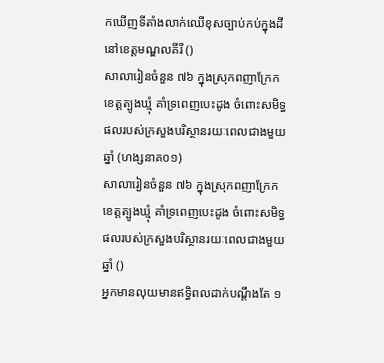កឃើញទីតាំងលាក់ឈើខុសច្បាប់កប់ក្នុងដីនៅខេត្តមណ្ឌលគីរី ()
សាលារៀនចំនួន ៧៦ ក្នុងស្រុកពញាក្រែក ខេត្តត្បូងឃ្មុំ គាំទ្រពេញបេះដូង ចំពោះសមិទ្ធផលរបស់ក្រសួងបរិស្ថានរយៈពេលជាងមួយឆ្នាំ (ហង្សនាគ០១)
សាលារៀនចំនួន ៧៦ ក្នុងស្រុកពញាក្រែក ខេត្តត្បូងឃ្មុំ គាំទ្រពេញបេះដូង ចំពោះសមិទ្ធផលរបស់ក្រសួងបរិស្ថានរយៈពេលជាងមួយឆ្នាំ ()
អ្នកមានលុយមានឥទ្ធិពលដាក់បណ្តឹងតែ ១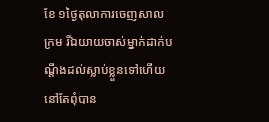ខែ ១ថ្ងៃតុលាការចេញសាលក្រម រីឯយាយចាស់ម្នាក់ដាក់បណ្តឹងដល់ស្លាប់ខ្លួនទៅហើយនៅតែពុំបាន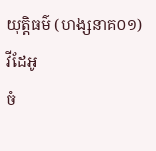យុត្តិធម៌ (ហង្សនាគ០១)
វីដែអូ
ចំ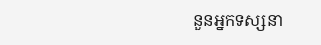នួនអ្នកទស្សនា